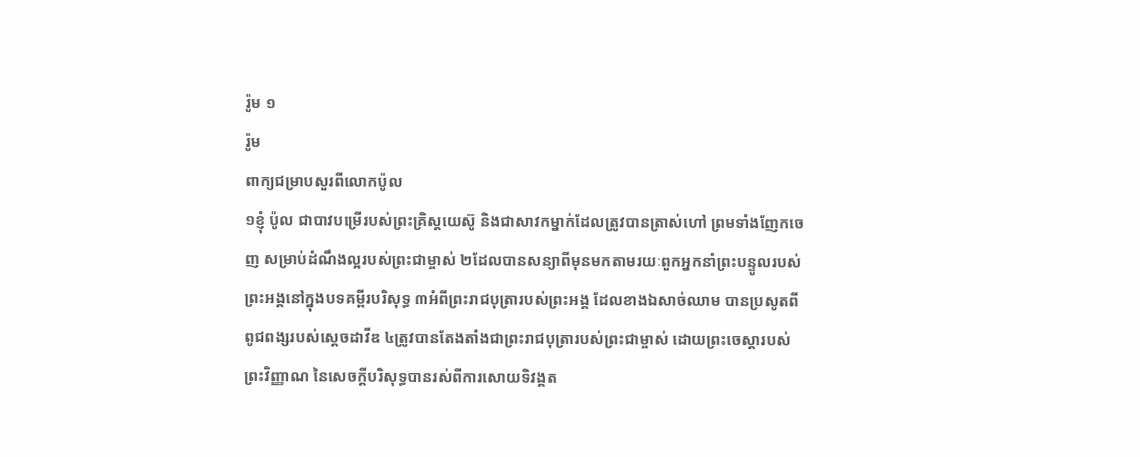រ៉ូម ១
រ៉ូម
ពាក្យជម្រាបសួរពីលោកប៉ូល
១ខ្ញុំ ប៉ូល ជាបាវបម្រើរបស់ព្រះគ្រិស្ដយេស៊ូ និងជាសាវកម្នាក់ដែលត្រូវបានត្រាស់ហៅ ព្រមទាំងញែកចេញ សម្រាប់ដំណឹងល្អរបស់ព្រះជាម្ចាស់ ២ដែលបានសន្យាពីមុនមកតាមរយៈពួកអ្នកនាំព្រះបន្ទូលរបស់ព្រះអង្គនៅក្នុងបទគម្ពីរបរិសុទ្ធ ៣អំពីព្រះរាជបុត្រារបស់ព្រះអង្គ ដែលខាងឯសាច់ឈាម បានប្រសូតពីពូជពង្សរបស់ស្ដេចដាវីឌ ៤ត្រូវបានតែងតាំងជាព្រះរាជបុត្រារបស់ព្រះជាម្ចាស់ ដោយព្រះចេស្ដារបស់ព្រះវិញ្ញាណ នៃសេចក្ដីបរិសុទ្ធបានរស់ពីការសោយទិវង្គត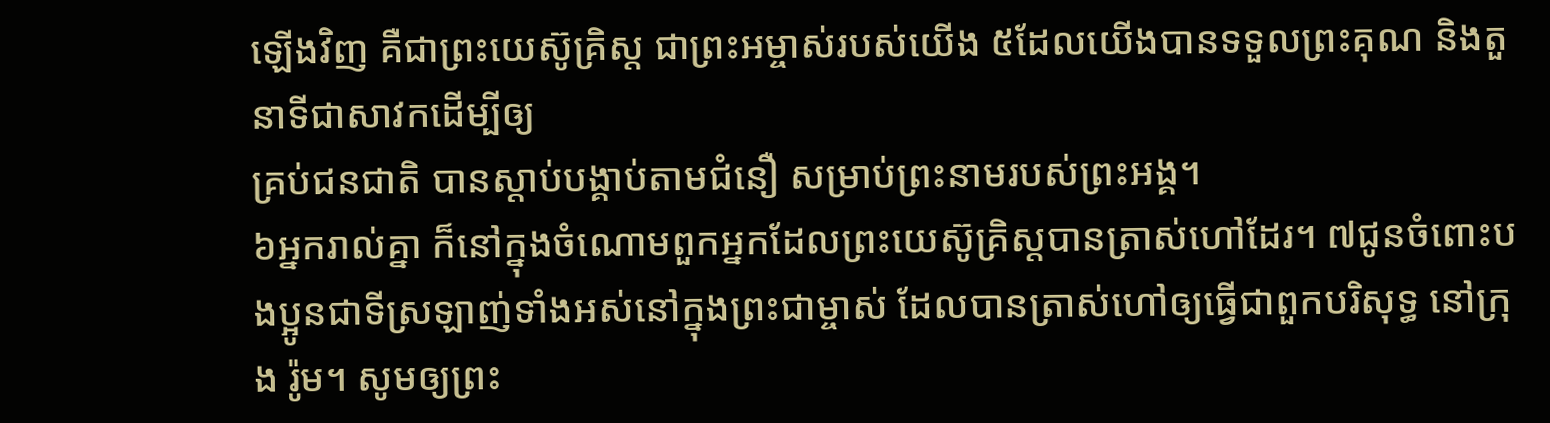ឡើងវិញ គឺជាព្រះយេស៊ូគ្រិស្ដ ជាព្រះអម្ចាស់របស់យើង ៥ដែលយើងបានទទួលព្រះគុណ និងតួនាទីជាសាវកដើម្បីឲ្យ
គ្រប់ជនជាតិ បានស្ដាប់បង្គាប់តាមជំនឿ សម្រាប់ព្រះនាមរបស់ព្រះអង្គ។
៦អ្នករាល់គ្នា ក៏នៅក្នុងចំណោមពួកអ្នកដែលព្រះយេស៊ូគ្រិស្ដបានត្រាស់ហៅដែរ។ ៧ជូនចំពោះបងប្អូនជាទីស្រឡាញ់ទាំងអស់នៅក្នុងព្រះជាម្ចាស់ ដែលបានត្រាស់ហៅឲ្យធ្វើជាពួកបរិសុទ្ធ នៅក្រុង រ៉ូម។ សូមឲ្យព្រះ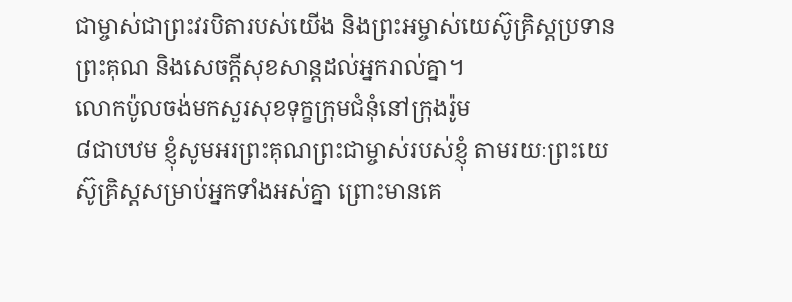ជាម្ចាស់ជាព្រះវរបិតារបស់យើង និងព្រះអម្ចាស់យេស៊ូគ្រិស្ដប្រទានព្រះគុណ និងសេចក្ដីសុខសាន្តដល់អ្នករាល់គ្នា។
លោកប៉ូលចង់មកសួរសុខទុក្ខក្រុមជំនុំនៅក្រុងរ៉ូម
៨ជាបឋម ខ្ញុំសូមអរព្រះគុណព្រះជាម្ចាស់របស់ខ្ញុំ តាមរយៈព្រះយេស៊ូគ្រិស្ដសម្រាប់អ្នកទាំងអស់គ្នា ព្រោះមានគេ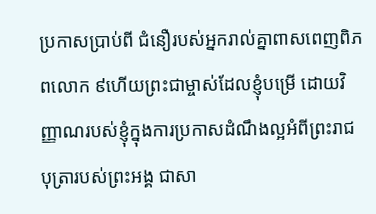ប្រកាសប្រាប់ពី ជំនឿរបស់អ្នករាល់គ្នាពាសពេញពិភពលោក ៩ហើយព្រះជាម្ចាស់ដែលខ្ញុំបម្រើ ដោយវិញ្ញាណរបស់ខ្ញុំក្នុងការប្រកាសដំណឹងល្អអំពីព្រះរាជបុត្រារបស់ព្រះអង្គ ជាសា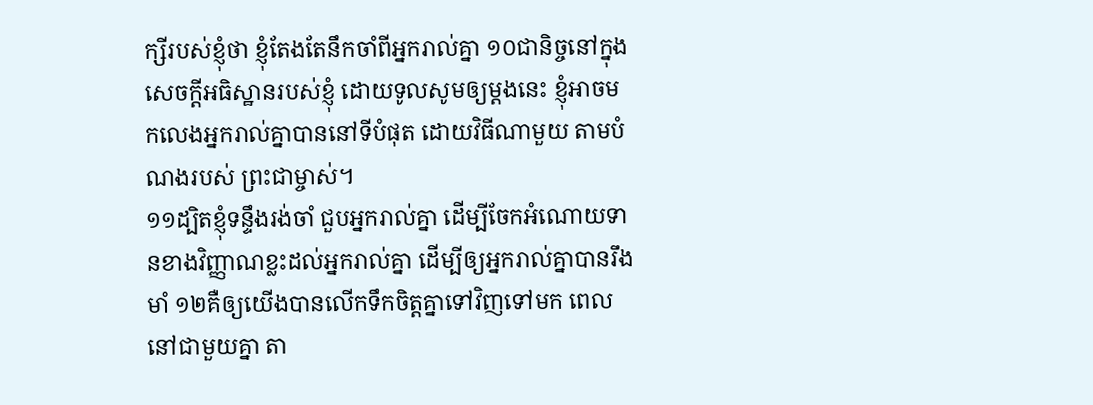ក្សីរបស់ខ្ញុំថា ខ្ញុំតែងតែនឹកចាំពីអ្នករាល់គ្នា ១០ជានិច្ចនៅក្នុងសេចក្ដីអធិស្ឋានរបស់ខ្ញុំ ដោយទូលសូមឲ្យម្ដងនេះ ខ្ញុំអាចមកលេងអ្នករាល់គ្នាបាននៅទីបំផុត ដោយវិធីណាមួយ តាមបំណងរបស់ ព្រះជាម្ចាស់។
១១ដ្បិតខ្ញុំទន្ទឹងរង់ចាំ ជួបអ្នករាល់គ្នា ដើម្បីចែកអំណោយទានខាងវិញ្ញាណខ្លះដល់អ្នករាល់គ្នា ដើម្បីឲ្យអ្នករាល់គ្នាបានរឹងមាំ ១២គឺឲ្យយើងបានលើកទឹកចិត្តគ្នាទៅវិញទៅមក ពេលនៅជាមួយគ្នា តា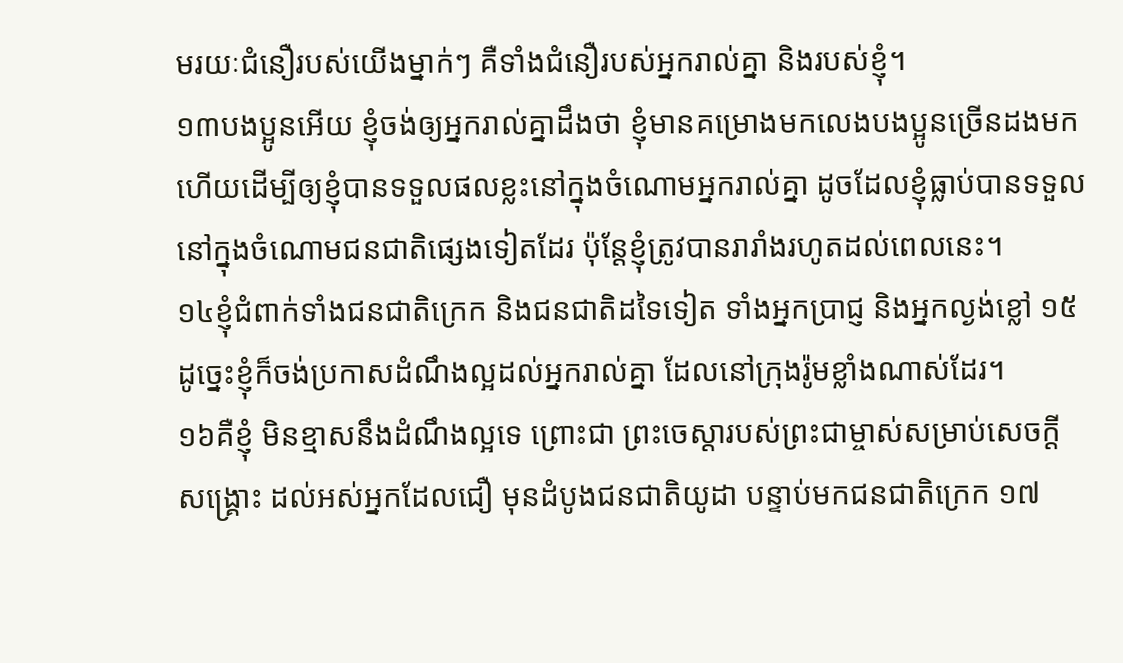មរយៈជំនឿរបស់យើងម្នាក់ៗ គឺទាំងជំនឿរបស់អ្នករាល់គ្នា និងរបស់ខ្ញុំ។
១៣បងប្អូនអើយ ខ្ញុំចង់ឲ្យអ្នករាល់គ្នាដឹងថា ខ្ញុំមានគម្រោងមកលេងបងប្អូនច្រើនដងមកហើយដើម្បីឲ្យខ្ញុំបានទទួលផលខ្លះនៅក្នុងចំណោមអ្នករាល់គ្នា ដូចដែលខ្ញុំធ្លាប់បានទទួល នៅក្នុងចំណោមជនជាតិផ្សេងទៀតដែរ ប៉ុន្ដែខ្ញុំត្រូវបានរារាំងរហូតដល់ពេលនេះ។
១៤ខ្ញុំជំពាក់ទាំងជនជាតិក្រេក និងជនជាតិដទៃទៀត ទាំងអ្នកប្រាជ្ញ និងអ្នកល្ងង់ខ្លៅ ១៥ដូច្នេះខ្ញុំក៏ចង់ប្រកាសដំណឹងល្អដល់អ្នករាល់គ្នា ដែលនៅក្រុងរ៉ូមខ្លាំងណាស់ដែរ។
១៦គឺខ្ញុំ មិនខ្មាសនឹងដំណឹងល្អទេ ព្រោះជា ព្រះចេស្ដារបស់ព្រះជាម្ចាស់សម្រាប់សេចក្ដីសង្គ្រោះ ដល់អស់អ្នកដែលជឿ មុនដំបូងជនជាតិយូដា បន្ទាប់មកជនជាតិក្រេក ១៧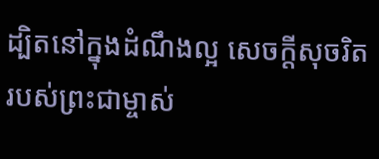ដ្បិតនៅក្នុងដំណឹងល្អ សេចក្ដីសុចរិតរបស់ព្រះជាម្ចាស់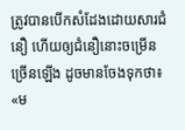ត្រូវបានបើកសំដែងដោយសារជំនឿ ហើយឲ្យជំនឿនោះចម្រើនច្រើនឡើង ដូចមានចែងទុកថា៖ «ម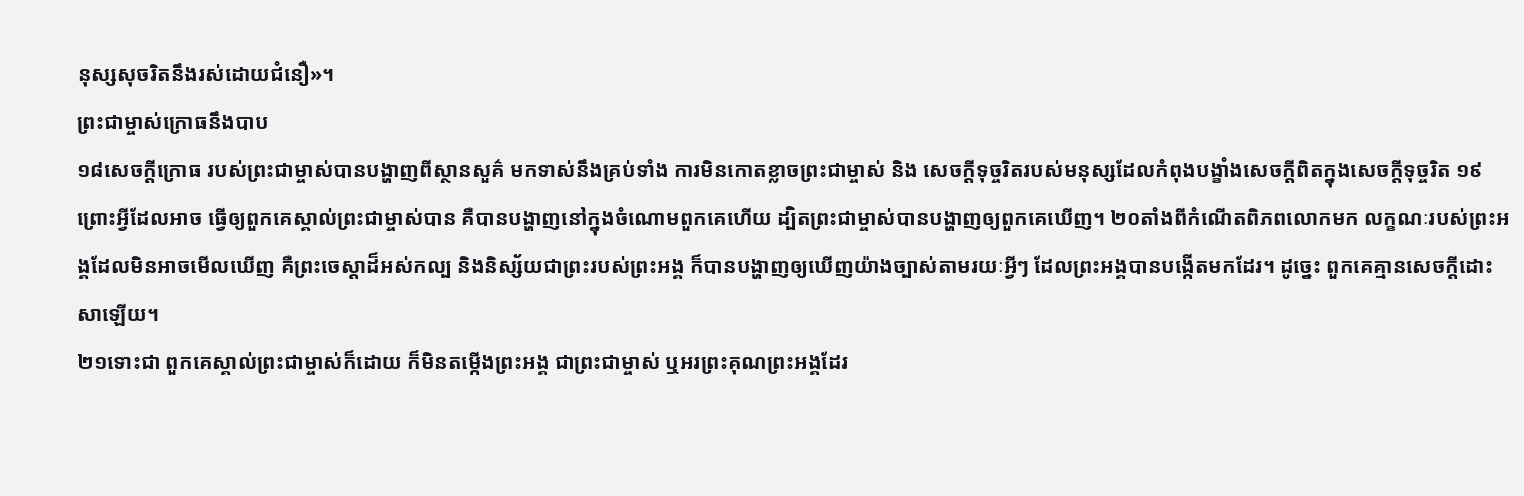នុស្សសុចរិតនឹងរស់ដោយជំនឿ»។
ព្រះជាម្ចាស់ក្រោធនឹងបាប
១៨សេចក្ដីក្រោធ របស់ព្រះជាម្ចាស់បានបង្ហាញពីស្ថានសួគ៌ មកទាស់នឹងគ្រប់ទាំង ការមិនកោតខ្លាចព្រះជាម្ចាស់ និង សេចក្ដីទុច្ចរិតរបស់មនុស្សដែលកំពុងបង្ខាំងសេចក្តីពិតក្នុងសេចក្ដីទុច្ចរិត ១៩ព្រោះអ្វីដែលអាច ធ្វើឲ្យពួកគេស្គាល់ព្រះជាម្ចាស់បាន គឺបានបង្ហាញនៅក្នុងចំណោមពួកគេហើយ ដ្បិតព្រះជាម្ចាស់បានបង្ហាញឲ្យពួកគេឃើញ។ ២០តាំងពីកំណើតពិភពលោកមក លក្ខណៈរបស់ព្រះអង្គដែលមិនអាចមើលឃើញ គឺព្រះចេស្ដាដ៏អស់កល្ប និងនិស្ស័យជាព្រះរបស់ព្រះអង្គ ក៏បានបង្ហាញឲ្យឃើញយ៉ាងច្បាស់តាមរយៈអ្វីៗ ដែលព្រះអង្គបានបង្កើតមកដែរ។ ដូច្នេះ ពួកគេគ្មានសេចក្ដីដោះសាឡើយ។
២១ទោះជា ពួកគេស្គាល់ព្រះជាម្ចាស់ក៏ដោយ ក៏មិនតម្កើងព្រះអង្គ ជាព្រះជាម្ចាស់ ឬអរព្រះគុណព្រះអង្គដែរ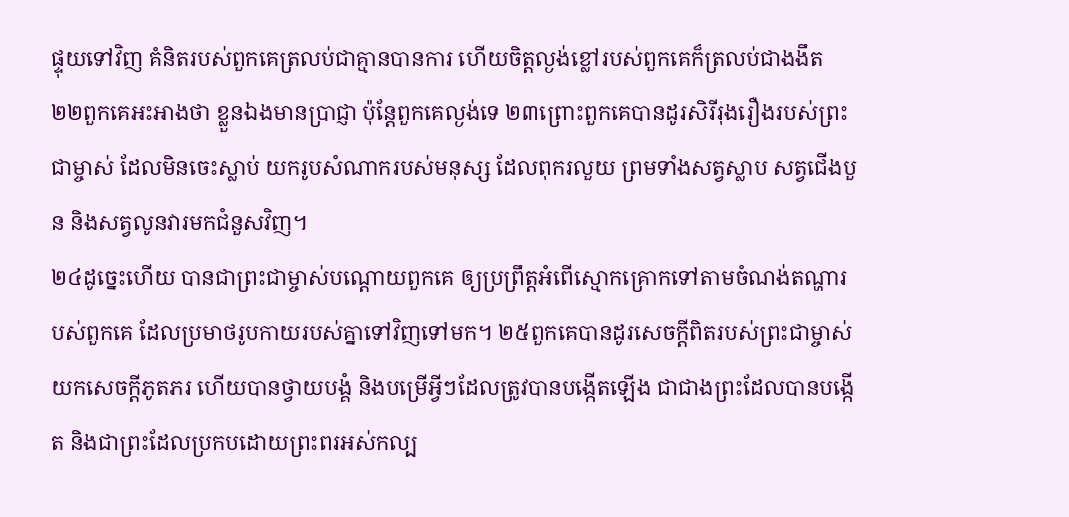ផ្ទុយទៅវិញ គំនិតរបស់ពួកគេត្រលប់ជាគ្មានបានការ ហើយចិត្តល្ងង់ខ្លៅរបស់ពួកគេក៏ត្រលប់ជាងងឹត ២២ពួកគេអះអាងថា ខ្លួនឯងមានប្រាជ្ញា ប៉ុន្ដែពួកគេល្ងង់ទេ ២៣ព្រោះពួកគេបានដូរសិរីរុងរឿងរបស់ព្រះជាម្ចាស់ ដែលមិនចេះស្លាប់ យករូបសំណាករបស់មនុស្ស ដែលពុករលួយ ព្រមទាំងសត្វស្លាប សត្វជើងបួន និងសត្វលូនវារមកជំនួសវិញ។
២៤ដូច្នេះហើយ បានជាព្រះជាម្ចាស់បណ្តោយពួកគេ ឲ្យប្រព្រឹត្ដអំពើស្មោកគ្រោកទៅតាមចំណង់តណ្ហារបស់ពួកគេ ដែលប្រមាថរូបកាយរបស់គ្នាទៅវិញទៅមក។ ២៥ពួកគេបានដូរសេចក្តីពិតរបស់ព្រះជាម្ចាស់ យកសេចក្ដីភូតភរ ហើយបានថ្វាយបង្គំ និងបម្រើអ្វីៗដែលត្រូវបានបង្កើតឡើង ជាជាងព្រះដែលបានបង្កើត និងជាព្រះដែលប្រកបដោយព្រះពរអស់កល្ប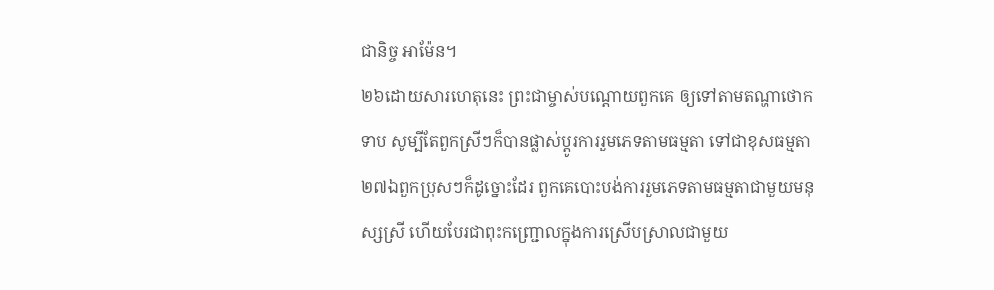ជានិច្ច អាម៉ែន។
២៦ដោយសារហេតុនេះ ព្រះជាម្ចាស់បណ្តោយពួកគេ ឲ្យទៅតាមតណ្ហាថោកទាប សូម្បីតែពួកស្រីៗក៏បានផ្លាស់ប្ដូរការរួមភេទតាមធម្មតា ទៅជាខុសធម្មតា ២៧ឯពួកប្រុសៗក៏ដូច្នោះដែរ ពួកគេបោះបង់ការរួមភេទតាមធម្មតាជាមួយមនុស្សស្រី ហើយបែរជាពុះកញ្ជ្រោលក្នុងការស្រើបស្រាលជាមួយ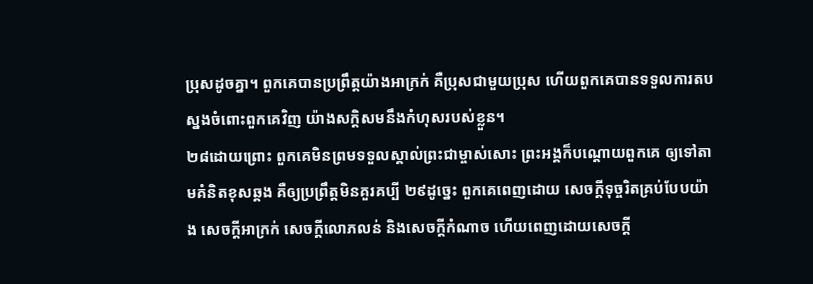ប្រុសដូចគ្នា។ ពួកគេបានប្រព្រឹត្ដយ៉ាងអាក្រក់ គឺប្រុសជាមួយប្រុស ហើយពួកគេបានទទួលការតបស្នងចំពោះពួកគេវិញ យ៉ាងសក្ដិសមនឹងកំហុសរបស់ខ្លួន។
២៨ដោយព្រោះ ពួកគេមិនព្រមទទួលស្គាល់ព្រះជាម្ចាស់សោះ ព្រះអង្គក៏បណ្តោយពួកគេ ឲ្យទៅតាមគំនិតខុសឆ្គង គឺឲ្យប្រព្រឹត្ដមិនគួរគប្បី ២៩ដូច្នេះ ពួកគេពេញដោយ សេចក្ដីទុច្ចរិតគ្រប់បែបយ៉ាង សេចក្ដីអាក្រក់ សេចក្ដីលោភលន់ និងសេចក្ដីកំណាច ហើយពេញដោយសេចក្ដី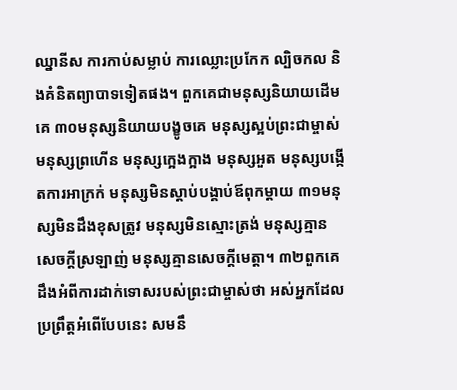ឈ្នានីស ការកាប់សម្លាប់ ការឈ្លោះប្រកែក ល្បិចកល និងគំនិតព្យាបាទទៀតផង។ ពួកគេជាមនុស្សនិយាយដើមគេ ៣០មនុស្សនិយាយបង្ខូចគេ មនុស្សស្អប់ព្រះជាម្ចាស់ មនុស្សព្រហើន មនុស្សក្អេងក្អាង មនុស្សអួត មនុស្សបង្កើតការអាក្រក់ មនុស្សមិនស្តាប់បង្គាប់ឪពុកម្តាយ ៣១មនុស្សមិនដឹងខុសត្រូវ មនុស្សមិនស្មោះត្រង់ មនុស្សគ្មានសេចក្ដីស្រឡាញ់ មនុស្សគ្មានសេចក្ដីមេត្ដា។ ៣២ពួកគេដឹងអំពីការដាក់ទោសរបស់ព្រះជាម្ចាស់ថា អស់អ្នកដែលប្រព្រឹត្តអំពើបែបនេះ សមនឹ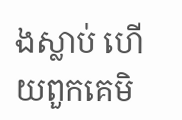ងស្លាប់ ហើយពួកគេមិ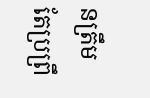នត្រឹមតែប្រព្រឹ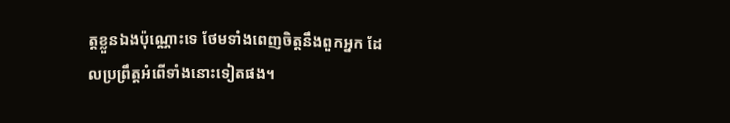ត្តខ្លួនឯងប៉ុណ្ណោះទេ ថែមទាំងពេញចិត្ដនឹងពួកអ្នក ដែលប្រព្រឹត្តអំពើទាំងនោះទៀតផង។